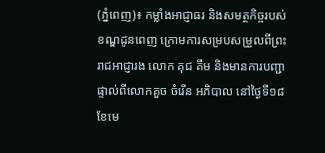(ភ្នំពេញ)៖ កម្លាំងអាជ្ញាធរ និងសមត្ថកិច្ចរបស់ខណ្ឌដូនពេញ ក្រោមការសម្របសម្រួលពីព្រះរាជអាជ្ញារង លោក គុជ គឹម និងមានការបញ្ជាផ្ទាល់ពីលោកគួច ចំរើន អភិបាល នៅថ្ងៃទី១៨ ខែមេ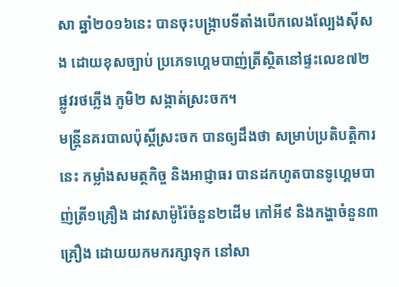សា ឆ្នាំ២០១៦នេះ បានចុះបង្ក្រាបទីតាំងបើកលេងល្បែងស៊ីសង ដោយខុសច្បាប់ ប្រភេទហ្គេមបាញ់ត្រីស្ថិតនៅផ្ទះលេខ៧២ ផ្លូវរថភ្លើង ភូមិ២ សង្កាត់ស្រះចក។
មន្រ្តីនគរបាលប៉ុស្តិ៍ស្រះចក បានឲ្យដឹងថា សម្រាប់ប្រតិបត្តិការនេះ កម្លាំងសមត្ថកិច្ច និងអាជ្ញាធរ បានដកហូតបានទូហ្គេមបាញ់ត្រី១គ្រឿង ដាវសាម៉ូរ៉ៃចំនួន២ដើម កៅអី៩ និងកង្ហាចំនួន៣គ្រឿង ដោយយកមករក្សាទុក នៅសា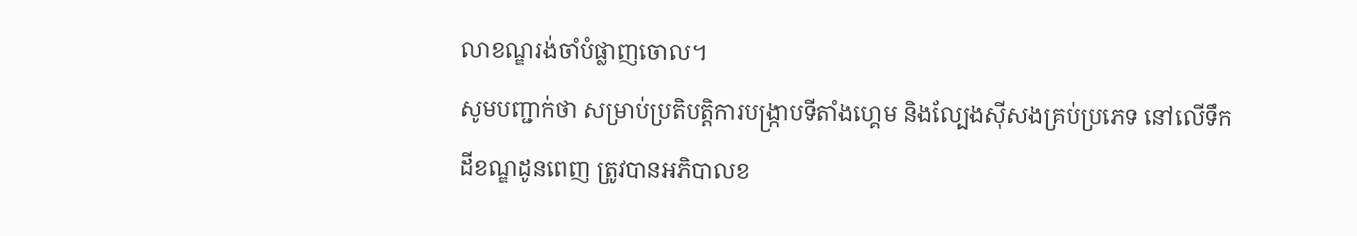លាខណ្ឌរង់ចាំបំផ្លាញចោល។
សូមបញ្ជាក់ថា សម្រាប់ប្រតិបត្តិការបង្ក្រាបទីតាំងហ្គេម និងល្បែងស៊ីសងគ្រប់ប្រភេទ នៅលើទឹកដីខណ្ឌដូនពេញ ត្រូវបានអភិបាលខ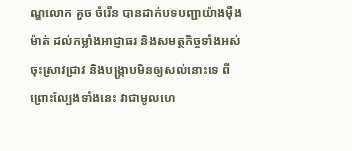ណ្ឌលោក គួច ចំរើន បានដាក់បទបញ្ជាយ៉ាងម៉ឺងម៉ាត់ ដល់កម្លាំងអាជ្ញាធរ និងសមត្ថកិច្ចទាំងអស់ចុះស្រាវជ្រាវ និងបង្ក្រាបមិនឲ្យសល់នោះទេ ពីព្រោះល្បែងទាំងនេះ វាជាមូលហេ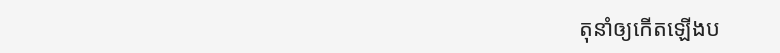តុនាំឲ្យកើតឡើងប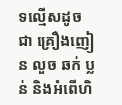ទល្មើសដូចជា គ្រឿងញៀន លួច ឆក់ ប្លន់ និងអំពើហិ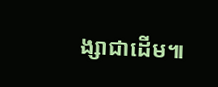ង្សាជាដើម៕